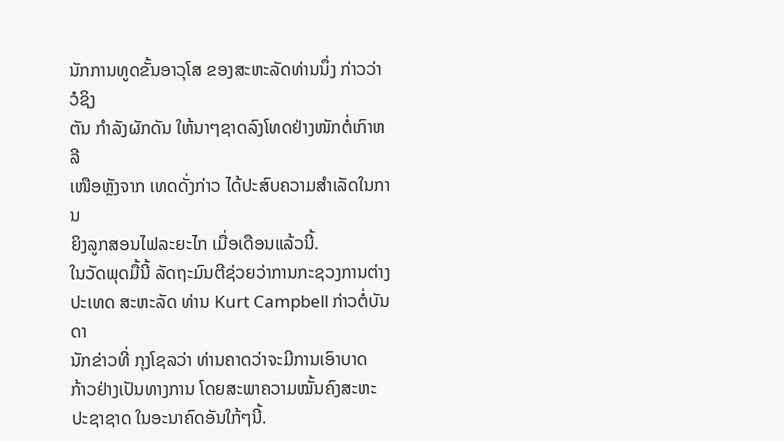ນັກການທູດຂັ້ນອາວຸໂສ ຂອງສະຫະລັດທ່ານນຶ່ງ ກ່າວວ່າ ວໍຊິງ
ຕັນ ກໍາລັງຜັກດັນ ໃຫ້ນາໆຊາດລົງໂທດຢ່າງໜັກຕໍ່ເກົາຫລີ
ເໜືອຫຼັງຈາກ ເທດດັ່ງກ່າວ ໄດ້ປະສົບຄວາມສຳເລັດໃນການ
ຍິງລູກສອນໄຟລະຍະໄກ ເມື່ອເດືອນແລ້ວນີ້.
ໃນວັດພຸດມື້ນີ້ ລັດຖະມົນຕີຊ່ວຍວ່າການກະຊວງການຕ່າງ
ປະເທດ ສະຫະລັດ ທ່ານ Kurt Campbell ກ່າວຕໍ່ບັນດາ
ນັກຂ່າວທີ່ ກຸງໂຊລວ່າ ທ່ານຄາດວ່າຈະມີການເອົາບາດ
ກ້າວຢ່າງເປັນທາງການ ໂດຍສະພາຄວາມໝັ້ນຄົງສະຫະ
ປະຊາຊາດ ໃນອະນາຄົດອັນໃກ້ໆນີ້.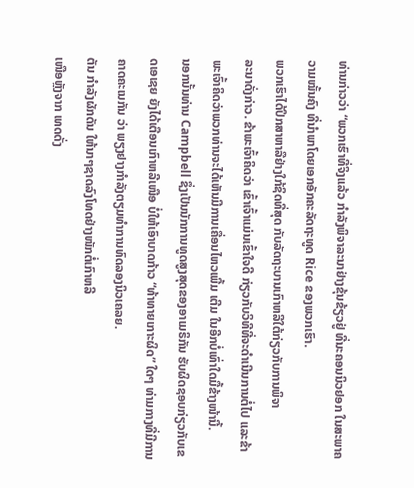ທ່ານກ່າວວ່າ “ພວກເຮົາທີ່ຈິງແລ້ວ ກຳລັງພິຈາລະນາຢ່າງຂຸ້ນຂ້ຽວຢູ່ ທີ່ນະຄອນນິວຢອກ ໃນສະພາຄວາມໝັ້ນຄົງ ທີ່ນໍາພາໂດຍເອກອັກຄະລັດຖະທູດ Rice ຂອງພວກເຮົາ.
ພວກເຮົາໄດ້ປຶກສາຫາລືຢ່າງໃກ້ຊິດທີ່ສຸດ ກັບລັດຖະບານເກົາຫລີໃຕ້ກ່ຽວກັບການພິຈາ
ລະນາດັ່ງກ່າວ. ຂ້າພະເຈົ້າຄິດວ່າ ເຂົ້າເຈົ້າແມ່ນເຂົ້າໃຈດີ ກ່ຽວກັບວິທີທີ່ຈະດຳເນີນການຕໍ່ໄປ ແລະຂ້າພະເຈົ້າຄິດວ່າພວກທ່ານຈະໄດ້ເຫັນມີການເຄື່ອນໄຫວເພີ້ມ ເຕີມ ໃນອີກບໍ່ເທົ່າໃດມື້ຂ້າງໜ້ານີ້.
ນອກນັ້ນທ່ານ Campbell ຊຶ່ງເປັນນັກການທູດສູງສຸດຂອງອາເມຣິກັນ ຮັບຜິດຊອບກ່ຽວກັບເຂດເອເຊຍ ຍັງໄດ້ເຕືອນເກົາຫລີເໜືອ ບໍ່ໃຫ້ເອົາບາດກ້າວ “ທ້າທາຍເກາະຜິດ” ໃດໆ ທ່າມກາງທີ່ມີການຄາດຄະເນກັນ ວ່າ ພຽງຢາງກໍາລັງຕຽມທໍາການທົດລອງນິວເຄລຍ.
ຕັນ ກໍາລັງຜັກດັນ ໃຫ້ນາໆຊາດລົງໂທດຢ່າງໜັກຕໍ່ເກົາຫລີ
ເໜືອຫຼັງຈາກ ເທດດັ່ງ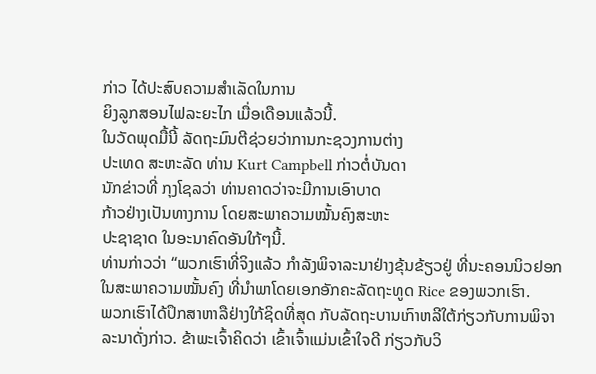ກ່າວ ໄດ້ປະສົບຄວາມສຳເລັດໃນການ
ຍິງລູກສອນໄຟລະຍະໄກ ເມື່ອເດືອນແລ້ວນີ້.
ໃນວັດພຸດມື້ນີ້ ລັດຖະມົນຕີຊ່ວຍວ່າການກະຊວງການຕ່າງ
ປະເທດ ສະຫະລັດ ທ່ານ Kurt Campbell ກ່າວຕໍ່ບັນດາ
ນັກຂ່າວທີ່ ກຸງໂຊລວ່າ ທ່ານຄາດວ່າຈະມີການເອົາບາດ
ກ້າວຢ່າງເປັນທາງການ ໂດຍສະພາຄວາມໝັ້ນຄົງສະຫະ
ປະຊາຊາດ ໃນອະນາຄົດອັນໃກ້ໆນີ້.
ທ່ານກ່າວວ່າ “ພວກເຮົາທີ່ຈິງແລ້ວ ກຳລັງພິຈາລະນາຢ່າງຂຸ້ນຂ້ຽວຢູ່ ທີ່ນະຄອນນິວຢອກ ໃນສະພາຄວາມໝັ້ນຄົງ ທີ່ນໍາພາໂດຍເອກອັກຄະລັດຖະທູດ Rice ຂອງພວກເຮົາ.
ພວກເຮົາໄດ້ປຶກສາຫາລືຢ່າງໃກ້ຊິດທີ່ສຸດ ກັບລັດຖະບານເກົາຫລີໃຕ້ກ່ຽວກັບການພິຈາ
ລະນາດັ່ງກ່າວ. ຂ້າພະເຈົ້າຄິດວ່າ ເຂົ້າເຈົ້າແມ່ນເຂົ້າໃຈດີ ກ່ຽວກັບວິ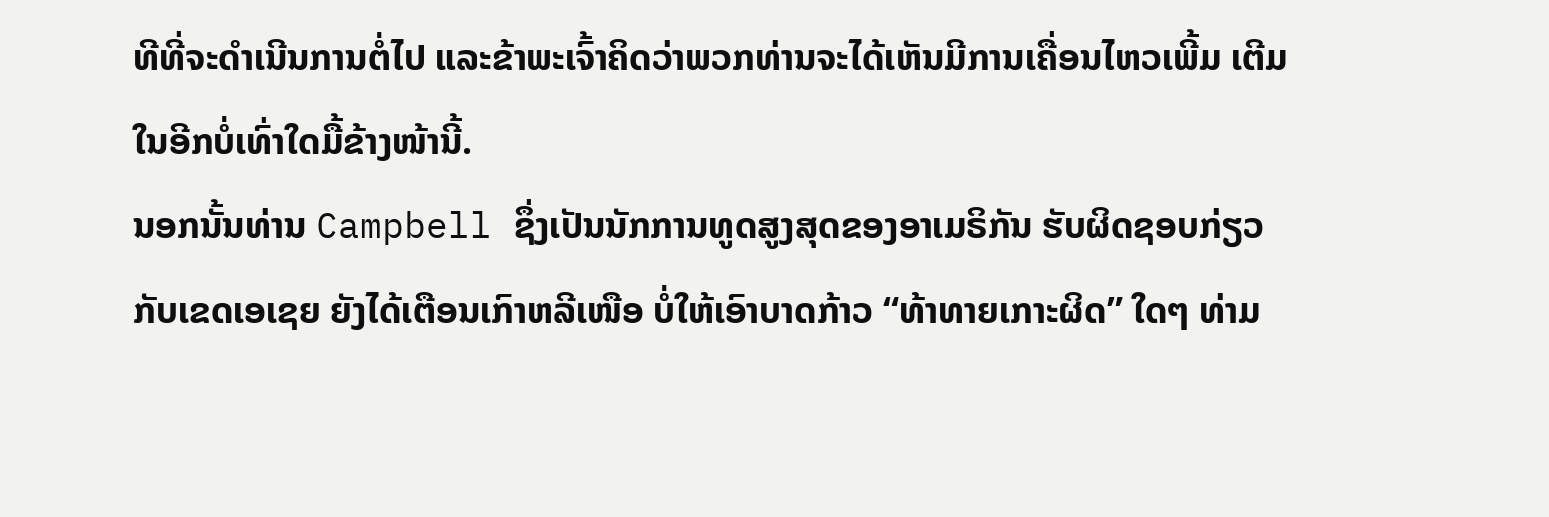ທີທີ່ຈະດຳເນີນການຕໍ່ໄປ ແລະຂ້າພະເຈົ້າຄິດວ່າພວກທ່ານຈະໄດ້ເຫັນມີການເຄື່ອນໄຫວເພີ້ມ ເຕີມ ໃນອີກບໍ່ເທົ່າໃດມື້ຂ້າງໜ້ານີ້.
ນອກນັ້ນທ່ານ Campbell ຊຶ່ງເປັນນັກການທູດສູງສຸດຂອງອາເມຣິກັນ ຮັບຜິດຊອບກ່ຽວກັບເຂດເອເຊຍ ຍັງໄດ້ເຕືອນເກົາຫລີເໜືອ ບໍ່ໃຫ້ເອົາບາດກ້າວ “ທ້າທາຍເກາະຜິດ” ໃດໆ ທ່າມ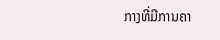ກາງທີ່ມີການຄາ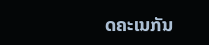ດຄະເນກັນ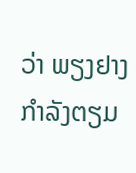ວ່າ ພຽງຢາງກໍາລັງຕຽມ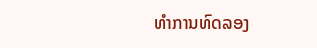ທໍາການທົດລອງ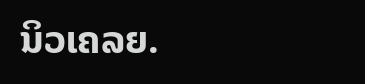ນິວເຄລຍ.